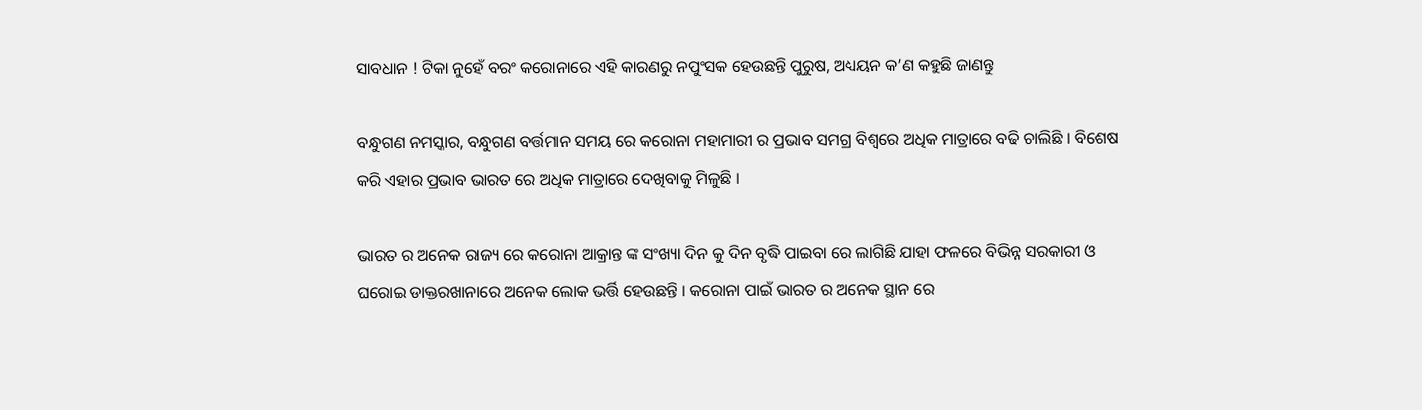ସାବଧାନ ! ଟିକା ନୁହେଁ ବରଂ କରୋନାରେ ଏହି କାରଣରୁ ନପୁଂସକ ହେଉଛନ୍ତି ପୁରୁଷ, ଅଧ୍ୟୟନ କ’ଣ କହୁଛି ଜାଣନ୍ତୁ

ବନ୍ଧୁଗଣ ନମସ୍କାର, ବନ୍ଧୁଗଣ ବର୍ତ୍ତମାନ ସମୟ ରେ କରୋନା ମହାମାରୀ ର ପ୍ରଭାବ ସମଗ୍ର ବିଶ୍ୱରେ ଅଧିକ ମାତ୍ରାରେ ବଢି ଚାଲିଛି । ବିଶେଷ କରି ଏହାର ପ୍ରଭାବ ଭାରତ ରେ ଅଧିକ ମାତ୍ରାରେ ଦେଖିବାକୁ ମିଳୁଛି ।

ଭାରତ ର ଅନେକ ରାଜ୍ୟ ରେ କରୋନା ଆକ୍ରାନ୍ତ ଙ୍କ ସଂଖ୍ୟା ଦିନ କୁ ଦିନ ବୃଦ୍ଧି ପାଇବା ରେ ଲାଗିଛି ଯାହା ଫଳରେ ବିଭିନ୍ନ ସରକାରୀ ଓ ଘରୋଇ ଡାକ୍ତରଖାନାରେ ଅନେକ ଲୋକ ଭର୍ତ୍ତି ହେଉଛନ୍ତି । କରୋନା ପାଇଁ ଭାରତ ର ଅନେକ ସ୍ଥାନ ରେ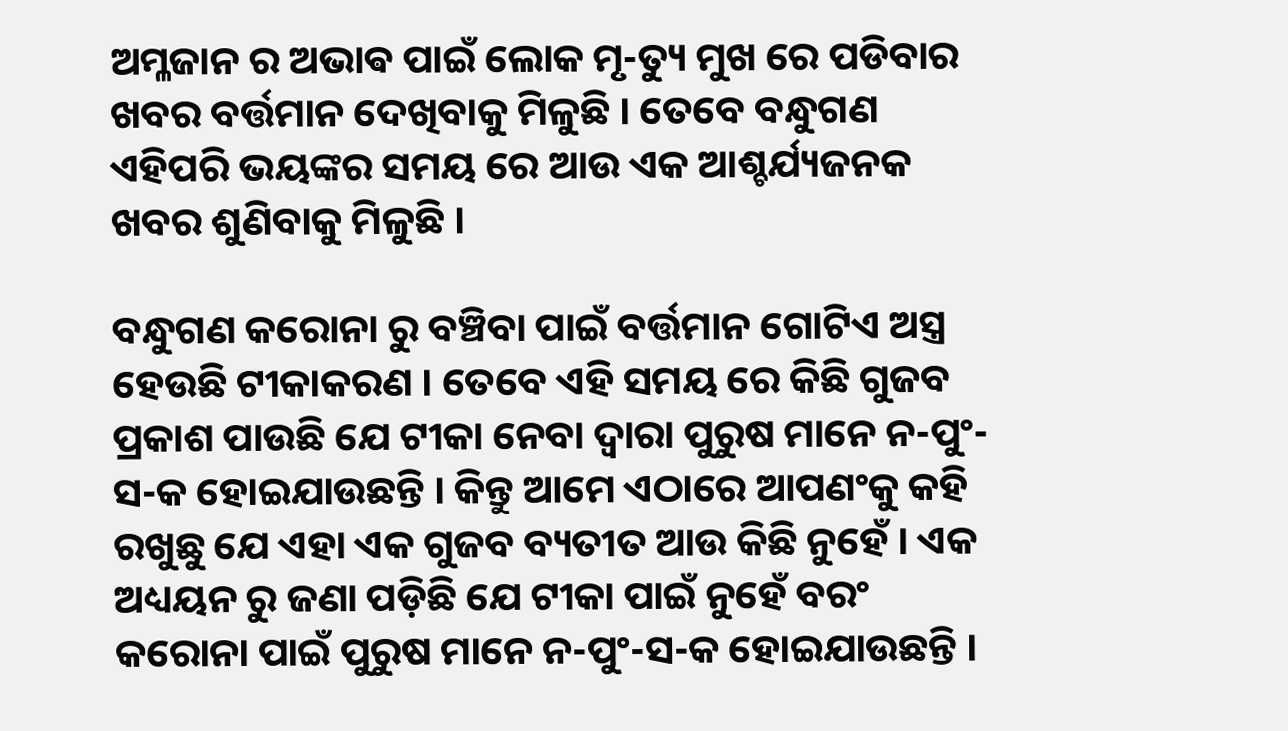ଅମ୍ଳଜାନ ର ଅଭାଵ ପାଇଁ ଲୋକ ମୃ-ତ୍ୟୁ ମୁଖ ରେ ପଡିବାର ଖବର ବର୍ତ୍ତମାନ ଦେଖିବାକୁ ମିଳୁଛି । ତେବେ ବନ୍ଧୁଗଣ ଏହିପରି ଭୟଙ୍କର ସମୟ ରେ ଆଉ ଏକ ଆଶ୍ଚର୍ଯ୍ୟଜନକ ଖବର ଶୁଣିବାକୁ ମିଳୁଛି ।

ବନ୍ଧୁଗଣ କରୋନା ରୁ ବଞ୍ଚିବା ପାଇଁ ବର୍ତ୍ତମାନ ଗୋଟିଏ ଅସ୍ତ୍ର ହେଉଛି ଟୀକାକରଣ । ତେବେ ଏହି ସମୟ ରେ କିଛି ଗୁଜବ ପ୍ରକାଶ ପାଉଛି ଯେ ଟୀକା ନେବା ଦ୍ଵାରା ପୁରୁଷ ମାନେ ନ-ପୁଂ-ସ-କ ହୋଇଯାଉଛନ୍ତି । କିନ୍ତୁ ଆମେ ଏଠାରେ ଆପଣଂକୁ କହି ରଖୁଛୁ ଯେ ଏହା ଏକ ଗୁଜବ ବ୍ୟତୀତ ଆଉ କିଛି ନୁହେଁ । ଏକ ଅଧ୍ୟୟନ ରୁ ଜଣା ପଡ଼ିଛି ଯେ ଟୀକା ପାଇଁ ନୁହେଁ ବରଂ କରୋନା ପାଇଁ ପୁରୁଷ ମାନେ ନ-ପୁଂ-ସ-କ ହୋଇଯାଉଛନ୍ତି ।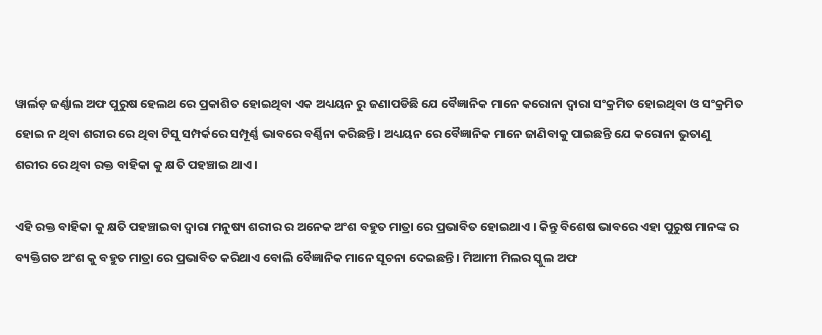ୱାର୍ଲଡ଼ ଜର୍ଣ୍ଣାଲ ଅଫ ପୁରୁଷ ହେଲଥ ରେ ପ୍ରକାଶିତ ହୋଇଥିବା ଏକ ଅଧ୍ୟୟନ ରୁ ଜଣାପଡିଛି ଯେ ବୈଜ୍ଞାନିକ ମାନେ କରୋନା ଦ୍ଵାରା ସଂକ୍ରମିତ ହୋଇଥିବା ଓ ସଂକ୍ରମିତ ହୋଇ ନ ଥିବା ଶରୀର ରେ ଥିବା ଟିସୁ ସମ୍ପର୍କରେ ସମ୍ପୂର୍ଣ୍ଣ ଭାବରେ ବର୍ଣ୍ଣିନା କରିଛନ୍ତି । ଅଧ୍ୟୟନ ରେ ବୈଜ୍ଞାନିକ ମାନେ ଜାଣିବାକୁ ପାଇଛନ୍ତି ଯେ କରୋନା ଭୁତାଣୁ ଶରୀର ରେ ଥିବା ରକ୍ତ ବାହିକା କୁ କ୍ଷତି ପହଞ୍ଚାଇ ଥାଏ ।

ଏହି ରକ୍ତ ବାହିକା କୁ କ୍ଷତି ପହଞ୍ଚାଇବା ଦ୍ଵାରା ମନୁଷ୍ୟ ଶରୀର ର ଅନେକ ଅଂଶ ବହୁତ ମାତ୍ରା ରେ ପ୍ରଭାବିତ ହୋଇଥାଏ । କିନ୍ତୁ ବିଶେଷ ଭାବରେ ଏହା ପୁରୁଷ ମାନଙ୍କ ର ବ୍ୟକ୍ତିଗତ ଅଂଶ କୁ ବହୁତ ମାତ୍ରା ରେ ପ୍ରଭାବିତ କରିଥାଏ ବୋଲି ବୈଜ୍ଞାନିକ ମାନେ ସୂଚନା ଦେଇଛନ୍ତି । ମିଆମୀ ମିଲର ସ୍କୁଲ ଅଫ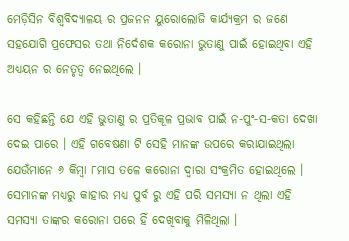ମେଡ଼ିସିନ ବିଶ୍ୱବିଦ୍ୟାଳୟ ର ପ୍ରଜନନ ୟୁରୋଲୋଜି କାର୍ଯ୍ୟକ୍ରମ ର ଜଣେ ସହଯୋଗି ପ୍ରଫେସର ତଥା ନିର୍ଦେଶକ କରୋନା ଭୁତାଣୁ ପାଇଁ ହୋଇଥିବା ଏହି ଅଧ୍ୟୟନ ର ନେତୃତ୍ୱ ନେଇଥିଲେ ।

ସେ କହିଛନ୍ତି ଯେ ଏହି ଭୁତାଣୁ ର ପ୍ରତିକୂଳ ପ୍ରଭାବ ପାଇଁ ନ-ପୁଂ-ସ-କତା ଦେଖା ଦେଇ ପାରେ । ଏହି ଗବେଷଣା ଟି ସେହି ମାନଙ୍କ ଉପରେ କରାଯାଇଥିଲା ଯେଉଁମାନେ ୬ କିମ୍ବା ୮ମାସ ତଳେ କରୋନା ଦ୍ଵାରା ସଂକ୍ରମିତ ହୋଇଥିଲେ । ସେମାନଙ୍କ ମଧ୍ୟରୁ କାହାର ମଧ୍ୟ ପୁର୍ବ ରୁ ଏହି ପରି ସମସ୍ୟା ନ ଥିଲା ଏହି ସମସ୍ୟା ତାଙ୍କର କରୋନା ପରେ ହିଁ ଦେଖିବାକୁ ମିଳିଥିଲା ।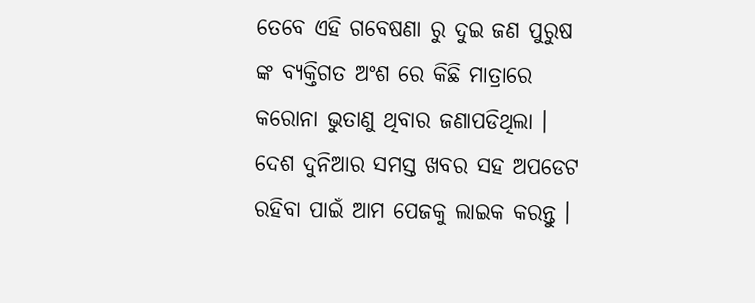ତେବେ ଏହି ଗବେଷଣା ରୁ ଦୁଇ ଜଣ ପୁରୁଷ ଙ୍କ ବ୍ୟକ୍ତିଗତ ଅଂଶ ରେ କିଛି ମାତ୍ରାରେ କରୋନା ଭୁତାଣୁ ଥିବାର ଜଣାପଡିଥିଲା । ଦେଶ ଦୁନିଆର ସମସ୍ତ ଖବର ସହ ଅପଡେଟ ରହିବା ପାଇଁ ଆମ ପେଜକୁ ଲାଇକ କରନ୍ତୁ ।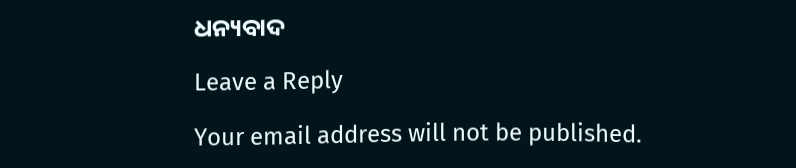ଧନ୍ୟବାଦ

Leave a Reply

Your email address will not be published.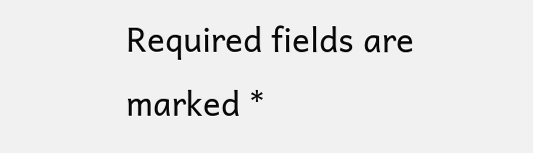Required fields are marked *